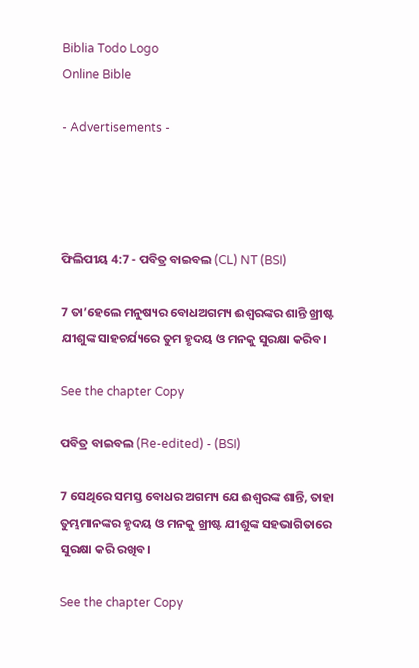Biblia Todo Logo
Online Bible

- Advertisements -




ଫିଲିପୀୟ 4:7 - ପବିତ୍ର ବାଇବଲ (CL) NT (BSI)

7 ତା’ହେଲେ ମନୁଷ୍ୟର ବୋଧଅଗମ୍ୟ ଈଶ୍ୱରଙ୍କର ଶାନ୍ତି ଖ୍ରୀଷ୍ଟ ଯୀଶୁଙ୍କ ସାହଚର୍ଯ୍ୟରେ ତୁମ ହୃଦୟ ଓ ମନକୁ ସୁରକ୍ଷା କରିବ।

See the chapter Copy

ପବିତ୍ର ବାଇବଲ (Re-edited) - (BSI)

7 ସେଥିରେ ସମସ୍ତ ବୋଧର ଅଗମ୍ୟ ଯେ ଈଶ୍ଵରଙ୍କ ଶାନ୍ତି, ତାହା ତୁମ୍ଭମାନଙ୍କର ହୃଦୟ ଓ ମନକୁ ଖ୍ରୀଷ୍ଟ ଯୀଶୁଙ୍କ ସହଭାଗିତାରେ ସୁରକ୍ଷା କରି ରଖିବ।

See the chapter Copy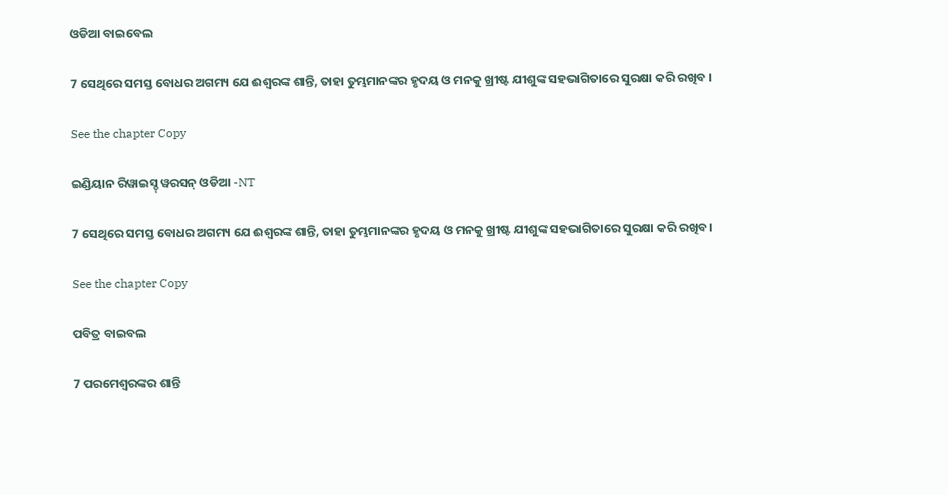ଓଡିଆ ବାଇବେଲ

7 ସେଥିରେ ସମସ୍ତ ବୋଧର ଅଗମ୍ୟ ଯେ ଈଶ୍ୱରଙ୍କ ଶାନ୍ତି, ତାହା ତୁମ୍ଭମାନଙ୍କର ହୃଦୟ ଓ ମନକୁ ଖ୍ରୀଷ୍ଟ ଯୀଶୁଙ୍କ ସହଭାଗିତାରେ ସୁରକ୍ଷା କରି ରଖିବ ।

See the chapter Copy

ଇଣ୍ଡିୟାନ ରିୱାଇସ୍ଡ୍ ୱରସନ୍ ଓଡିଆ -NT

7 ସେଥିରେ ସମସ୍ତ ବୋଧର ଅଗମ୍ୟ ଯେ ଈଶ୍ବରଙ୍କ ଶାନ୍ତି, ତାହା ତୁମ୍ଭମାନଙ୍କର ହୃଦୟ ଓ ମନକୁ ଖ୍ରୀଷ୍ଟ ଯୀଶୁଙ୍କ ସହଭାଗିତାରେ ସୁରକ୍ଷା କରି ରଖିବ।

See the chapter Copy

ପବିତ୍ର ବାଇବଲ

7 ପରମେଶ୍ୱରଙ୍କର ଶାନ୍ତି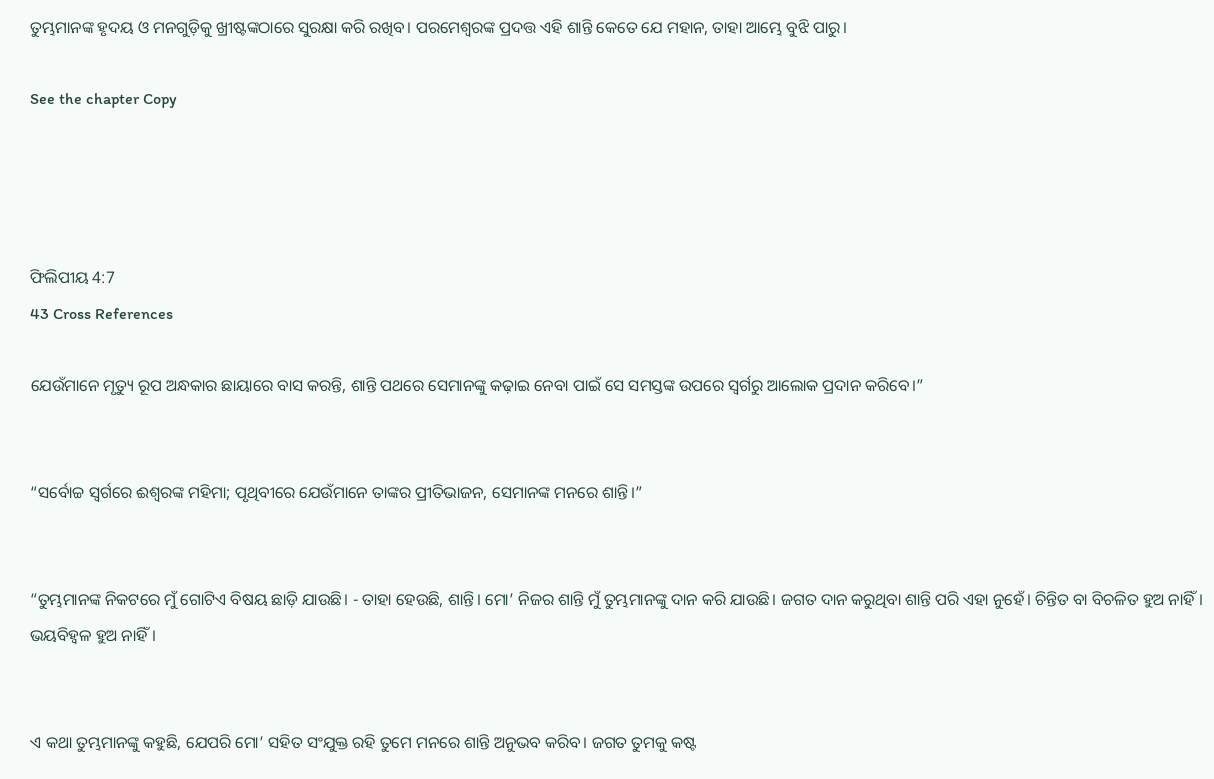ତୁମ୍ଭମାନଙ୍କ ହୃଦୟ ଓ ମନଗୁଡ଼ିକୁ ଖ୍ରୀଷ୍ଟଙ୍କଠାରେ ସୁରକ୍ଷା କରି ରଖିବ। ପରମେଶ୍ୱରଙ୍କ ପ୍ରଦତ୍ତ ଏହି ଶାନ୍ତି କେତେ ଯେ ମହାନ, ତାହା ଆମ୍ଭେ ବୁଝି ପାରୁ।

See the chapter Copy




ଫିଲିପୀୟ 4:7
43 Cross References

ଯେଉଁମାନେ ମୃତ୍ୟୁ ରୂପ ଅନ୍ଧକାର ଛାୟାରେ ବାସ କରନ୍ତି, ଶାନ୍ତି ପଥରେ ସେମାନଙ୍କୁ କଢ଼ାଇ ନେବା ପାଇଁ ସେ ସମସ୍ତଙ୍କ ଉପରେ ସ୍ୱର୍ଗରୁ ଆଲୋକ ପ୍ରଦାନ କରିବେ।”


“ସର୍ବୋଚ୍ଚ ସ୍ୱର୍ଗରେ ଈଶ୍ୱରଙ୍କ ମହିମା; ପୃଥିବୀରେ ଯେଉଁମାନେ ତାଙ୍କର ପ୍ରୀତିଭାଜନ, ସେମାନଙ୍କ ମନରେ ଶାନ୍ତି।”


“ତୁମ୍ଭମାନଙ୍କ ନିକଟରେ ମୁଁ ଗୋଟିଏ ବିଷୟ ଛାଡ଼ି ଯାଉଛି। - ତାହା ହେଉଛି, ଶାନ୍ତି। ମୋ’ ନିଜର ଶାନ୍ତି ମୁଁ ତୁମ୍ଭମାନଙ୍କୁ ଦାନ କରି ଯାଉଛି। ଜଗତ ଦାନ କରୁଥିବା ଶାନ୍ତି ପରି ଏହା ନୁହେଁ। ଚିନ୍ତିତ ବା ବିଚଳିତ ହୁଅ ନାହିଁ। ଭୟବିହ୍ୱଳ ହୁଅ ନାହିଁ।


ଏ କଥା ତୁମ୍ଭମାନଙ୍କୁ କହୁଛି, ଯେପରି ମୋ’ ସହିତ ସଂଯୁକ୍ତ ରହି ତୁମେ ମନରେ ଶାନ୍ତି ଅନୁଭବ କରିବ। ଜଗତ ତୁମକୁ କଷ୍ଟ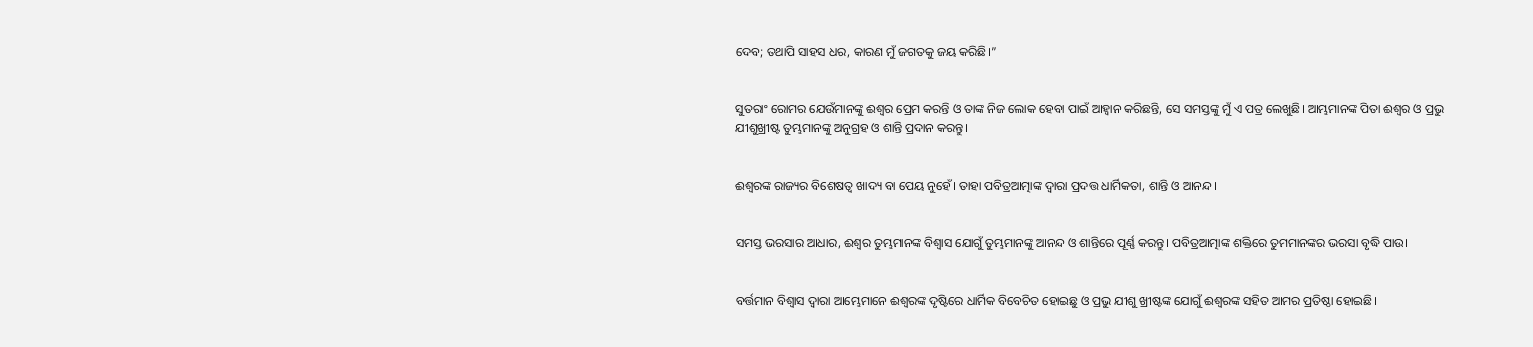ଦେବ; ତଥାପି ସାହସ ଧର, କାରଣ ମୁଁ ଜଗତକୁ ଜୟ କରିଛି।”


ସୁତରାଂ ରୋମର ଯେଉଁମାନଙ୍କୁ ଈଶ୍ୱର ପ୍ରେମ କରନ୍ତି ଓ ତାଙ୍କ ନିଜ ଲୋକ ହେବା ପାଇଁ ଆହ୍ୱାନ କରିଛନ୍ତି, ସେ ସମସ୍ତଙ୍କୁ ମୁଁ ଏ ପତ୍ର ଲେଖୁଛି। ଆମ୍ଭମାନଙ୍କ ପିତା ଈଶ୍ୱର ଓ ପ୍ରଭୁ ଯୀଶୁଖ୍ରୀଷ୍ଟ ତୁମ୍ଭମାନଙ୍କୁ ଅନୁଗ୍ରହ ଓ ଶାନ୍ତି ପ୍ରଦାନ କରନ୍ତୁ।


ଈଶ୍ୱରଙ୍କ ରାଜ୍ୟର ବିଶେଷତ୍ୱ ଖାଦ୍ୟ ବା ପେୟ ନୁହେଁ। ତାହା ପବିତ୍ରଆତ୍ମାଙ୍କ ଦ୍ୱାରା ପ୍ରଦତ୍ତ ଧାର୍ମିକତା, ଶାନ୍ତି ଓ ଆନନ୍ଦ।


ସମସ୍ତ ଭରସାର ଆଧାର, ଈଶ୍ୱର ତୁମ୍ଭମାନଙ୍କ ବିଶ୍ୱାସ ଯୋଗୁଁ ତୁମ୍ଭମାନଙ୍କୁ ଆନନ୍ଦ ଓ ଶାନ୍ତିରେ ପୂର୍ଣ୍ଣ କରନ୍ତୁ। ପବିତ୍ରଆତ୍ମାଙ୍କ ଶକ୍ତିରେ ତୁମମାନଙ୍କର ଭରସା ବୃଦ୍ଧି ପାଉ।


ବର୍ତ୍ତମାନ ବିଶ୍ୱାସ ଦ୍ୱାରା ଆମ୍ଭେମାନେ ଈଶ୍ୱରଙ୍କ ଦୃଷ୍ଟିରେ ଧାର୍ମିକ ବିବେଚିତ ହୋଇଛୁ ଓ ପ୍ରଭୁ ଯୀଶୁ ଖ୍ରୀଷ୍ଟଙ୍କ ଯୋଗୁଁ ଈଶ୍ୱରଙ୍କ ସହିତ ଆମର ପ୍ରତିଷ୍ଠା ହୋଇଛି।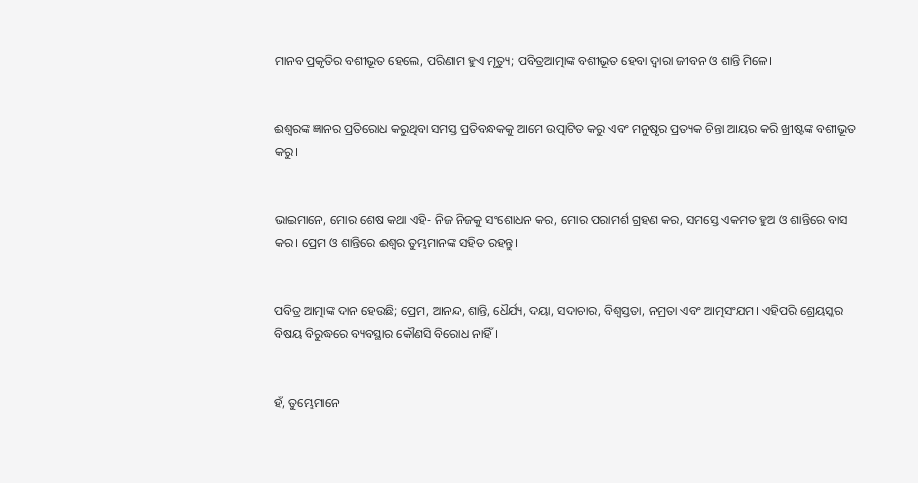ମାନବ ପ୍ରକୃତିର ବଶୀଭୂତ ହେଲେ, ପରିଣାମ ହୁଏ ମୃତ୍ୟୁ; ପବିତ୍ରଆତ୍ମାଙ୍କ ବଶୀଭୂତ ହେବା ଦ୍ୱାରା ଜୀବନ ଓ ଶାନ୍ତି ମିଳେ।


ଈଶ୍ୱରଙ୍କ ଜ୍ଞାନର ପ୍ରତିରୋଧ କରୁଥିବା ସମସ୍ତ ପ୍ରତିବନ୍ଧକକୁ ଆମେ ଉତ୍ପାଟିତ କରୁ ଏବଂ ମନୁଷୃର ପ୍ରତ୍ୟକ ଚିନ୍ତା ଆୟର କରି ଖ୍ରୀଷ୍ଟଙ୍କ ବଶୀଭୂତ କରୁ।


ଭାଇମାନେ, ମୋର ଶେଷ କଥା ଏହି- ନିଜ ନିଜକୁ ସଂଶୋଧନ କର, ମୋର ପରାମର୍ଶ ଗ୍ରହଣ କର, ସମସ୍ତେ ଏକମତ ହୁଅ ଓ ଶାନ୍ତିରେ ବାସ କର। ପ୍ରେମ ଓ ଶାନ୍ତିରେ ଈଶ୍ୱର ତୁମ୍ଭମାନଙ୍କ ସହିତ ରହନ୍ତୁ।


ପବିତ୍ର ଆତ୍ମାଙ୍କ ଦାନ ହେଉଛି; ପ୍ରେମ, ଆନନ୍ଦ, ଶାନ୍ତି, ଧୈର୍ଯ୍ୟ, ଦୟା, ସଦାଚାର, ବିଶ୍ୱସ୍ତତା, ନମ୍ରତା ଏବଂ ଆତ୍ମସଂଯମ। ଏହିପରି ଶ୍ରେୟସ୍କର ବିଷୟ ବିରୁଦ୍ଧରେ ବ୍ୟବସ୍ଥାର କୌଣସି ବିରୋଧ ନାହିଁ।


ହଁ, ତୁମ୍ଭେମାନେ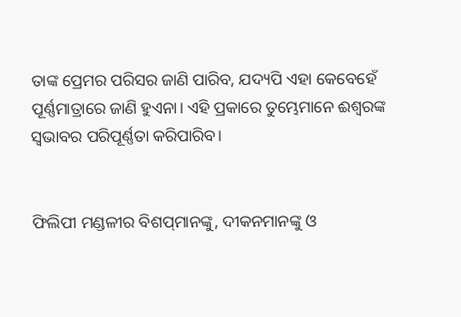ତାଙ୍କ ପ୍ରେମର ପରିସର ଜାଣି ପାରିବ, ଯଦ୍ୟପି ଏହା କେବେହେଁ ପୂର୍ଣ୍ଣମାତ୍ରାରେ ଜାଣି ହୁଏନା। ଏହି ପ୍ରକାରେ ତୁମ୍ଭେମାନେ ଈଶ୍ୱରଙ୍କ ସ୍ୱଭାବର ପରିପୂର୍ଣ୍ଣତା କରିପାରିବ।


ଫିଲିପୀ ମଣ୍ଡଳୀର ବିଶପ୍‌ମାନଙ୍କୁ, ଦୀକନମାନଙ୍କୁ ଓ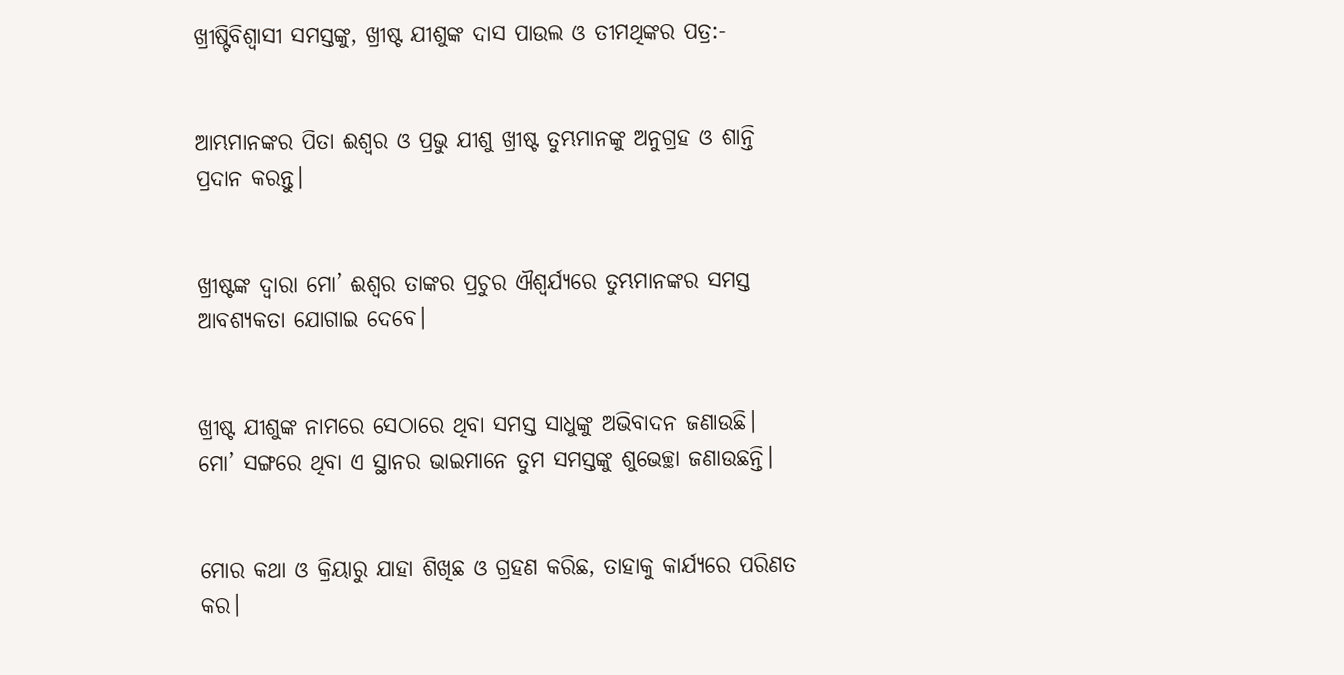ଖ୍ରୀଷ୍ଟିବିଶ୍ୱାସୀ ସମସ୍ତଙ୍କୁ, ଖ୍ରୀଷ୍ଟ ଯୀଶୁଙ୍କ ଦାସ ପାଉଲ ଓ ତୀମଥିଙ୍କର ପତ୍ର:-


ଆମ୍ଭମାନଙ୍କର ପିତା ଈଶ୍ୱର ଓ ପ୍ରଭୁ ଯୀଶୁ ଖ୍ରୀଷ୍ଟ ତୁମ୍ଭମାନଙ୍କୁ ଅନୁଗ୍ରହ ଓ ଶାନ୍ତି ପ୍ରଦାନ କରନ୍ତୁ।


ଖ୍ରୀଷ୍ଟଙ୍କ ଦ୍ୱାରା ମୋ’ ଈଶ୍ୱର ତାଙ୍କର ପ୍ରଚୁର ଐଶ୍ୱର୍ଯ୍ୟରେ ତୁମ୍ଭମାନଙ୍କର ସମସ୍ତ ଆବଶ୍ୟକତା ଯୋଗାଇ ଦେବେ।


ଖ୍ରୀଷ୍ଟ ଯୀଶୁଙ୍କ ନାମରେ ସେଠାରେ ଥିବା ସମସ୍ତ ସାଧୁଙ୍କୁ ଅଭିବାଦନ ଜଣାଉଛି। ମୋ’ ସଙ୍ଗରେ ଥିବା ଏ ସ୍ଥାନର ଭାଇମାନେ ତୁମ ସମସ୍ତଙ୍କୁ ଶୁଭେଚ୍ଛା ଜଣାଉଛନ୍ତି।


ମୋର କଥା ଓ କ୍ରିୟାରୁ ଯାହା ଶିଖିଛ ଓ ଗ୍ରହଣ କରିଛ, ତାହାକୁ କାର୍ଯ୍ୟରେ ପରିଣତ କର।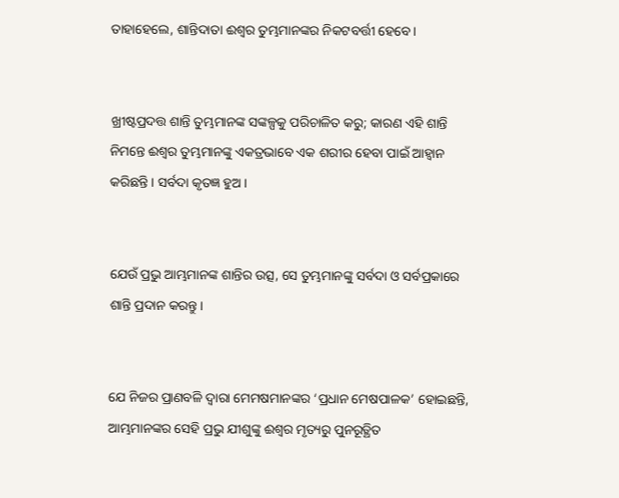ତାହାହେଲେ, ଶାନ୍ତିଦାତା ଈଶ୍ୱର ତୁମ୍ଭମାନଙ୍କର ନିକଟବର୍ତ୍ତୀ ହେବେ।


ଖ୍ରୀଷ୍ଟପ୍ରଦତ୍ତ ଶାନ୍ତି ତୁମ୍ଭମାନଙ୍କ ସଙ୍କଳ୍ପକୁ ପରିଚାଳିତ କରୁ; କାରଣ ଏହି ଶାନ୍ତି ନିମନ୍ତେ ଈଶ୍ୱର ତୁମ୍ଭମାନଙ୍କୁ ଏକତ୍ରଭାବେ ଏକ ଶରୀର ହେବା ପାଇଁ ଆହ୍ୱାନ କରିଛନ୍ତି। ସର୍ବଦା କୃତଜ୍ଞ ହୁଅ।


ଯେଉଁ ପ୍ରଭୁ ଆମ୍ଭମାନଙ୍କ ଶାନ୍ତିର ଉତ୍ସ, ସେ ତୁମ୍ଭମାନଙ୍କୁ ସର୍ବଦା ଓ ସର୍ବପ୍ରକାରେ ଶାନ୍ତି ପ୍ରଦାନ କରନ୍ତୁ।


ଯେ ନିଜର ପ୍ରାଣବଳି ଦ୍ୱାରା ମେମଷମାନଙ୍କର ‘ପ୍ରଧାନ ମେଷପାଳକ’ ହୋଇଛନ୍ତି, ଆମ୍ଭମାନଙ୍କର ସେହି ପ୍ରଭୁ ଯୀଶୁଙ୍କୁ ଈଶ୍ୱର ମୃତ୍ୟରୁ ପୁନରୂତ୍ଥିତ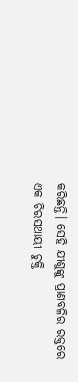କରିଛନ୍ତି। ସେହି ଯୀଶୁଙ୍କୁ ପ୍ରାଣବଳିର ରକ୍ତରେ ଏକ ଚିରସଥାୟୀ ଚୁକ୍ତି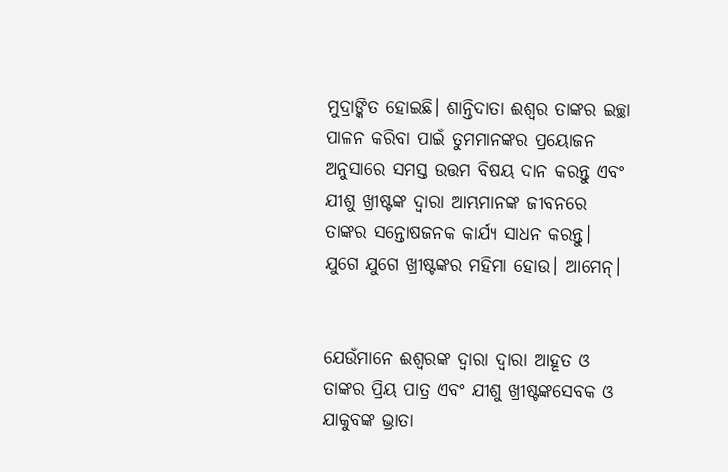ମୁଦ୍ରାଙ୍କିତ ହୋଇଛି। ଶାନ୍ତିଦାତା ଈଶ୍ୱର ତାଙ୍କର ଇଚ୍ଛା ପାଳନ କରିବା ପାଇଁ ତୁମମାନଙ୍କର ପ୍ରୟୋଜନ ଅନୁସାରେ ସମସ୍ତ ଉତ୍ତମ ବିଷୟ ଦାନ କରନ୍ତୁ ଏବଂ ଯୀଶୁ ଖ୍ରୀଷ୍ଟଙ୍କ ଦ୍ୱାରା ଆମ୍ଭମାନଙ୍କ ଜୀବନରେ ତାଙ୍କର ସନ୍ତୋଷଜନକ କାର୍ଯ୍ୟ ସାଧନ କରନ୍ତୁ। ଯୁଗେ ଯୁଗେ ଖ୍ରୀଷ୍ଟଙ୍କର ମହିମା ହୋଉ। ଆମେନ୍।


ଯେଉଁମାନେ ଈଶ୍ୱରଙ୍କ ଦ୍ୱାରା ଦ୍ୱାରା ଆହୂତ ଓ ତାଙ୍କର ପ୍ରିୟ ପାତ୍ର ଏବଂ ଯୀଶୁ ଖ୍ରୀଷ୍ଟଙ୍କସେବକ ଓ ଯାକୁବଙ୍କ ଭ୍ରାତା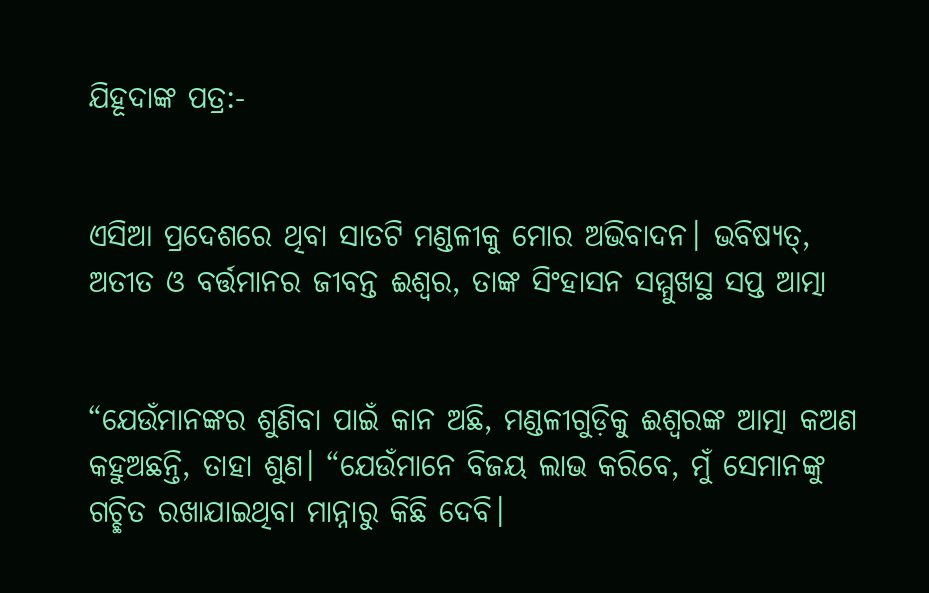ଯିହୂଦାଙ୍କ ପତ୍ର:-


ଏସିଆ ପ୍ରଦେଶରେ ଥିବା ସାତଟି ମଣ୍ଡଳୀକୁ ମୋର ଅଭିବାଦନ। ଭବିଷ୍ୟତ୍, ଅତୀତ ଓ ବର୍ତ୍ତମାନର ଜୀବନ୍ତ ଈଶ୍ୱର, ତାଙ୍କ ସିଂହାସନ ସମ୍ମୁଖସ୍ଥ ସପ୍ତ ଆତ୍ମା


“ଯେଉଁମାନଙ୍କର ଶୁଣିବା ପାଇଁ କାନ ଅଛି, ମଣ୍ଡଳୀଗୁଡ଼ିକୁ ଈଶ୍ୱରଙ୍କ ଆତ୍ମା କଅଣ କହୁଅଛନ୍ତି, ତାହା ଶୁଣ। “ଯେଉଁମାନେ ବିଜୟ ଲାଭ କରିବେ, ମୁଁ ସେମାନଙ୍କୁ ଗଚ୍ଛିତ ରଖାଯାଇଥିବା ମାନ୍ନାରୁ କିଛି ଦେବି।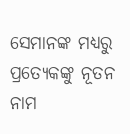ସେମାନଙ୍କ ମଧ୍ୟରୁ ପ୍ରତ୍ୟେକଙ୍କୁ ନୂତନ ନାମ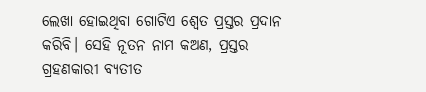ଲେଖା ହୋଇଥିବା ଗୋଟିଏ ଶ୍ୱେତ ପ୍ରସ୍ତର ପ୍ରଦାନ କରିବି। ସେହି ନୂତନ ନାମ କଅଣ, ପ୍ରସ୍ତର ଗ୍ରହଣକାରୀ ବ୍ୟତୀତ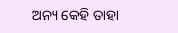ଅନ୍ୟ କେହି ତାହା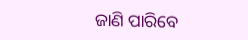ଜାଣି ପାରିବେ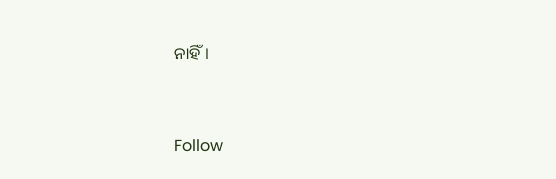ନାହିଁ।


Follow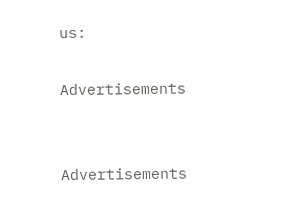us:

Advertisements


Advertisements